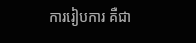ការរៀបការ គឺជា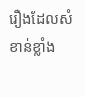រឿងដែលសំខាន់ខ្លាំង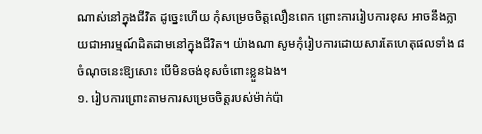ណាស់នៅក្នុងជីវិត ដូច្នេះហើយ កុំសម្រេចចិត្តលឿនពេក ព្រោះការរៀបការខុស អាចនឹងក្លាយជាអារម្មណ៍ដិតដាមនៅក្នុងជីវិត។ យ៉ាងណា សូមកុំរៀបការដោយសារតែហេតុផលទាំង ៨ ចំណុចនេះឱ្យសោះ បើមិនចង់ខុសចំពោះខ្លួនឯង។
១. រៀបការព្រោះតាមការសម្រេចចិត្តរបស់ម៉ាក់ប៉ា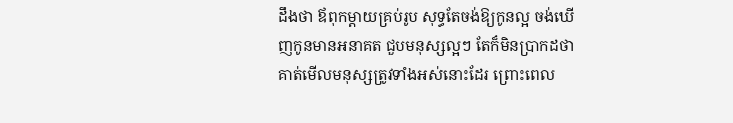ដឹងថា ឪពុកម្ដាយគ្រប់រូប សុទ្ធតែចង់ឱ្យកូនល្អ ចង់ឃើញកូនមានអនាគត ជួបមនុស្សល្អៗ តែក៏មិនប្រាកដថា គាត់មើលមនុស្សត្រូវទាំងអស់នោះដែរ ព្រោះពេល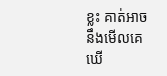ខ្លះ គាត់អាចនឹងមើលគេឃើ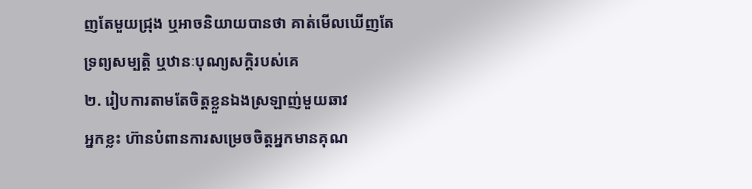ញតែមួយជ្រុង ឬអាចនិយាយបានថា គាត់មើលឃើញតែទ្រព្យសម្បត្តិ ឬឋានៈបុណ្យសក្តិរបស់គេ
២. រៀបការតាមតែចិត្តខ្លួនឯងស្រឡាញ់មួយឆាវ
អ្នកខ្លះ ហ៊ានបំពានការសម្រេចចិត្តអ្នកមានគុណ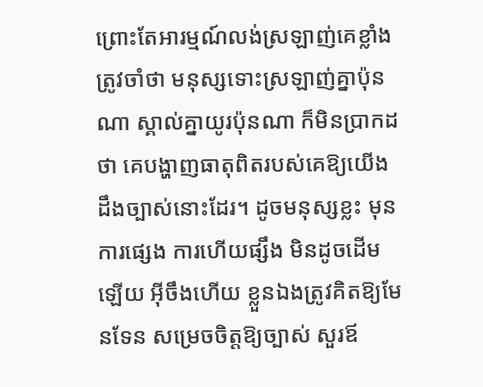ព្រោះតែអារម្មណ៍លង់ស្រឡាញ់គេខ្លាំង ត្រូវចាំថា មនុស្សទោះស្រឡាញ់គ្នាប៉ុនណា ស្គាល់គ្នាយូរប៉ុនណា ក៏មិនប្រាកដថា គេបង្ហាញធាតុពិតរបស់គេឱ្យយើងដឹងច្បាស់នោះដែរ។ ដូចមនុស្សខ្លះ មុនការផ្សេង ការហើយផ្សឹង មិនដូចដើមឡើយ អ៊ីចឹងហើយ ខ្លួនឯងត្រូវគិតឱ្យមែនទែន សម្រេចចិត្តឱ្យច្បាស់ សួរឪ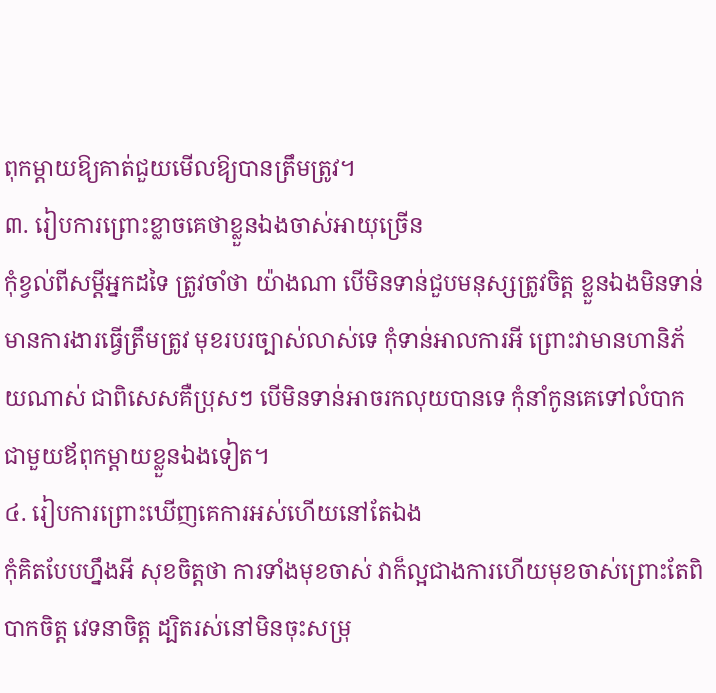ពុកម្ដាយឱ្យគាត់ជួយមើលឱ្យបានត្រឹមត្រូវ។
៣. រៀបការព្រោះខ្លាចគេថាខ្លួនឯងចាស់អាយុច្រើន
កុំខ្វល់ពីសម្ដីអ្នកដទៃ ត្រូវចាំថា យ៉ាងណា បើមិនទាន់ជួបមនុស្សត្រូវចិត្ត ខ្លួនឯងមិនទាន់មានការងារធ្វើត្រឹមត្រូវ មុខរបរច្បាស់លាស់ទេ កុំទាន់អាលការអី ព្រោះវាមានហានិភ័យណាស់ ជាពិសេសគឺប្រុសៗ បើមិនទាន់អាចរកលុយបានទេ កុំនាំកូនគេទៅលំបាកជាមួយឪពុកម្ដាយខ្លួនឯងទៀត។
៤. រៀបការព្រោះឃើញគេការអស់ហើយនៅតែឯង
កុំគិតបែបហ្នឹងអី សុខចិត្តថា ការទាំងមុខចាស់ វាក៏ល្អជាងការហើយមុខចាស់ព្រោះតែពិបាកចិត្ត វេទនាចិត្ត ដ្បិតរស់នៅមិនចុះសម្រុ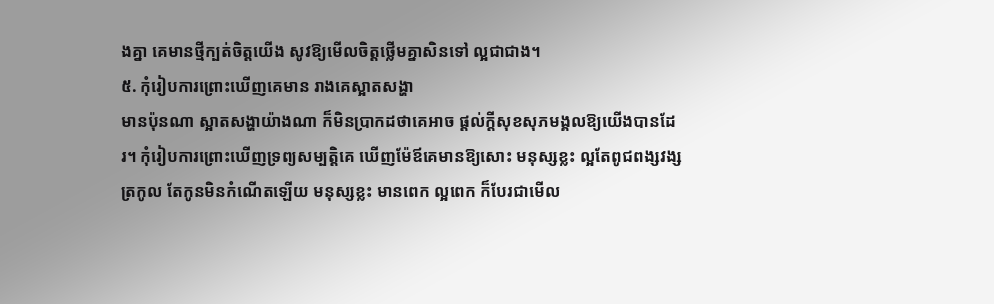ងគ្នា គេមានថ្មីក្បត់ចិត្តយើង សូវឱ្យមើលចិត្តថ្លើមគ្នាសិនទៅ ល្អជាជាង។
៥. កុំរៀបការព្រោះឃើញគេមាន រាងគេស្អាតសង្ហា
មានប៉ុនណា ស្អាតសង្ហាយ៉ាងណា ក៏មិនប្រាកដថាគេអាច ផ្ដល់ក្ដីសុខសុភមង្គលឱ្យយើងបានដែរ។ កុំរៀបការព្រោះឃើញទ្រព្យសម្បត្តិគេ ឃើញម៉ែឪគេមានឱ្យសោះ មនុស្សខ្លះ ល្អតែពូជពង្សវង្សត្រកូល តែកូនមិនកំណើតឡើយ មនុស្សខ្លះ មានពេក ល្អពេក ក៏បែរជាមើល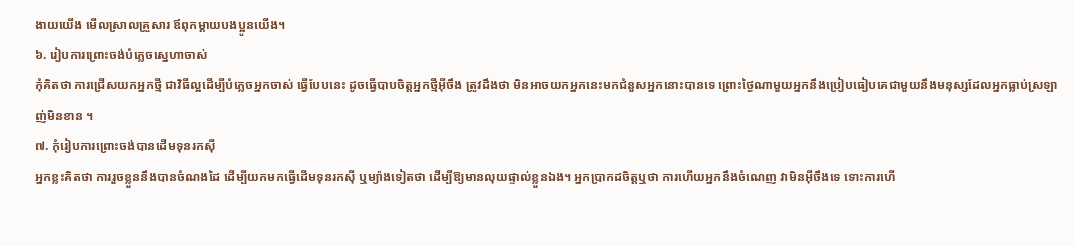ងាយយើង មើលស្រាលគ្រួសារ ឪពុកម្ដាយបងប្អូនយើង។
៦. រៀបការព្រោះចង់បំភ្លេចស្នេហាចាស់
កុំគិតថា ការជ្រើសយកអ្នកថ្មី ជាវិធីល្អដើម្បីបំភ្លេចអ្នកចាស់ ធ្វើបែបនេះ ដូចធ្វើបាបចិត្តអ្នកថ្មីអ៊ីចឹង ត្រូវដឹងថា មិនអាចយកអ្នកនេះមកជំនួសអ្នកនោះបានទេ ព្រោះថ្ងៃណាមួយអ្នកនឹងប្រៀបធៀបគេជាមួយនឹងមនុស្សដែលអ្នកធ្លាប់ស្រឡាញ់មិនខាន ។
៧. កុំរៀបការព្រោះចង់បានដើមទុនរកស៊ី
អ្នកខ្លះគិតថា ការរួចខ្លួននឹងបានចំណងដៃ ដើម្បីយកមកធ្វើដើមទុនរកស៊ី ឬម្យ៉ាងទៀតថា ដើម្បីឱ្យមានលុយផ្ទាល់ខ្លួនឯង។ អ្នកប្រាកដចិត្តឬថា ការហើយអ្នកនឹងចំណេញ វាមិនអ៊ីចឹងទេ ទោះការហើ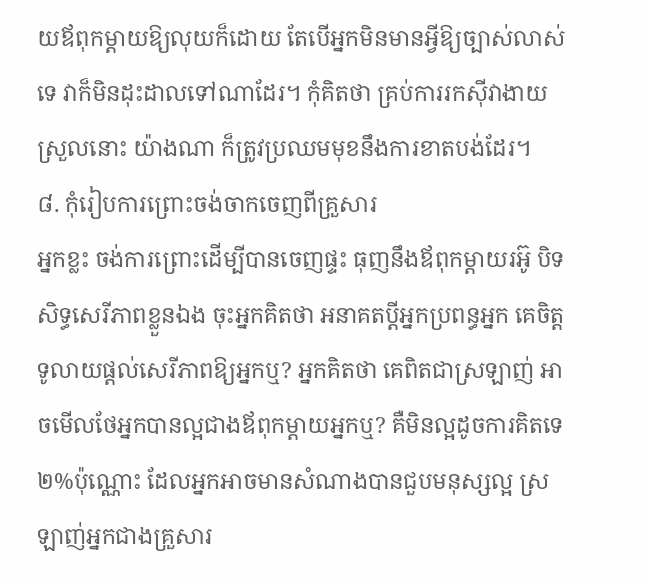យឪពុកម្ដាយឱ្យលុយក៏ដោយ តែបើអ្នកមិនមានអ្វីឱ្យច្បាស់លាស់ទេ វាក៏មិនដុះដាលទៅណាដែរ។ កុំគិតថា គ្រប់ការរកស៊ីវាងាយស្រួលនោះ យ៉ាងណា ក៏ត្រូវប្រឈមមុខនឹងការខាតបង់ដែរ។
៨. កុំរៀបការព្រោះចង់ចាកចេញពីគ្រួសារ
អ្នកខ្លះ ចង់ការព្រោះដើម្បីបានចេញផ្ទះ ធុញនឹងឪពុកម្ដាយរអ៊ូ បិទសិទ្ធសេរីភាពខ្លួនឯង ចុះអ្នកគិតថា អនាគតប្ដីអ្នកប្រពន្ធអ្នក គេចិត្តទូលាយផ្ដល់សេរីភាពឱ្យអ្នកឬ? អ្នកគិតថា គេពិតជាស្រឡាញ់ អាចមើលថែអ្នកបានល្អជាងឪពុកម្ដាយអ្នកឬ? គឺមិនល្អដូចការគិតទេ ២%ប៉ុណ្ណោះ ដែលអ្នកអាចមានសំណាងបានជួបមនុស្សល្អ ស្រឡាញ់អ្នកជាងគ្រួសារ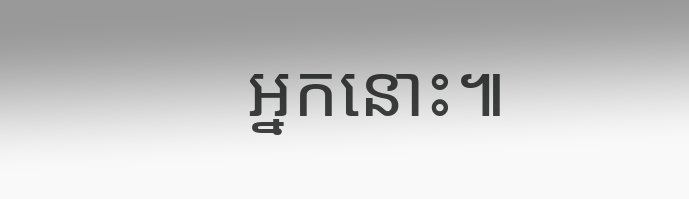អ្នកនោះ៕